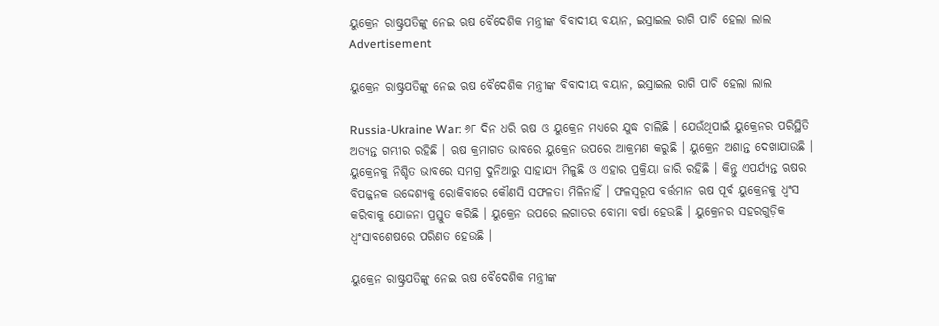ୟୁକ୍ରେନ ରାଷ୍ଟ୍ରପତିଙ୍କୁ ନେଇ ଋଷ ବୈଦେଶିକ ମନ୍ତ୍ରୀଙ୍କ ବିବାଦୀୟ ବୟାନ, ଇସ୍ରାଇଲ ରାଗି ପାଚି ହେଲା ଲାଲ
Advertisement

ୟୁକ୍ରେନ ରାଷ୍ଟ୍ରପତିଙ୍କୁ ନେଇ ଋଷ ବୈଦେଶିକ ମନ୍ତ୍ରୀଙ୍କ ବିବାଦୀୟ ବୟାନ, ଇସ୍ରାଇଲ ରାଗି ପାଚି ହେଲା ଲାଲ

Russia-Ukraine War: ୬୮ ଦିନ ଧରି ଋଷ ଓ ୟୁକ୍ରେନ ମଧ୍ୟରେ ଯୁଦ୍ଧ ଚାଲିଛି । ଯେଉଁଥିପାଇଁ ୟୁକ୍ରେନର ପରିସ୍ଥିତି ଅତ୍ୟନ୍ତ ଗମ୍ଭୀର ରହିଛି । ଋଷ କ୍ରମାଗତ ଭାବରେ ୟୁକ୍ରେନ ଉପରେ ଆକ୍ରମଣ କରୁଛି । ୟୁକ୍ରେନ ଅଶାନ୍ତ ଦେଖାଯାଉଛି । ୟୁକ୍ରେନକୁ ନିଶ୍ଚିତ ଭାବରେ ସମଗ୍ର ଦୁନିଆରୁ ସାହାଯ୍ୟ ମିଳୁଛି ଓ ଏହାର ପ୍ରକ୍ରିୟା ଜାରି ରହିଛି । କିନ୍ତୁ ଏପର୍ଯ୍ୟନ୍ତ ଋଷର ବିପଜ୍ଜନକ ଉଦ୍ଦେଶ୍ୟକୁ ରୋକିବାରେ କୌଣସି ସଫଳତା ମିଳିନାହିଁ । ଫଳସ୍ୱରୂପ ବର୍ତ୍ତମାନ ଋଷ ପୂର୍ବ ୟୁକ୍ରେନକୁ ଧ୍ୱଂସ କରିବାକୁ ଯୋଜନା ପ୍ରସ୍ତୁତ କରିଛି । ୟୁକ୍ରେନ ଉପରେ ଲଗାତର ବୋମା ବର୍ଷା ହେଉଛି । ୟୁକ୍ରେନର ସହରଗୁଡ଼ିକ ଧ୍ୱଂସାବଶେଷରେ ପରିଣତ ହେଉଛି ।

ୟୁକ୍ରେନ ରାଷ୍ଟ୍ରପତିଙ୍କୁ ନେଇ ଋଷ ବୈଦେଶିକ ମନ୍ତ୍ରୀଙ୍କ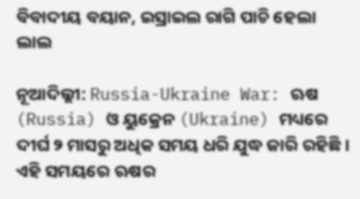ବିବାଦୀୟ ବୟାନ, ଇସ୍ରାଇଲ ରାଗି ପାଚି ହେଲା ଲାଲ

ନୂଆଦିଲ୍ଲୀ: Russia-Ukraine War: ଋଷ (Russia) ଓ ୟୁକ୍ରେନ (Ukraine) ମଧ୍ୟରେ ଦୀର୍ଘ ୨ ମାସରୁ ଅଧିକ ସମୟ ଧରି ଯୁଦ୍ଧ ଜାରି ରହିଛି । ଏହି ସମୟରେ ଋଷର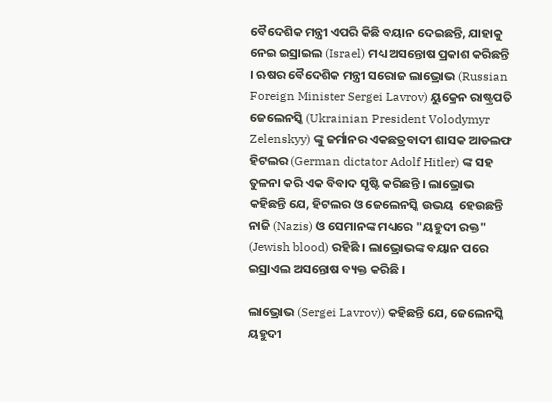ବୈଦେଶିକ ମନ୍ତ୍ରୀ ଏପରି କିଛି ବୟାନ ଦେଇଛନ୍ତି, ଯାହାକୁ ନେଇ ଇସ୍ରାଇଲ (Israel) ମଧ୍ୟ ଅସନ୍ତୋଷ ପ୍ରକାଶ କରିଛନ୍ତି । ଋଷର ବୈଦେଶିକ ମନ୍ତ୍ରୀ ସରୋଜ ଲାଭ୍ରୋଭ (Russian Foreign Minister Sergei Lavrov) ୟୁକ୍ରେନ ରାଷ୍ଟ୍ରପତି ଜେଲେନସ୍କି (Ukrainian President Volodymyr Zelenskyy) ଙ୍କୁ ଜର୍ମାନର ଏକଛତ୍ରବାଦୀ ଶାସକ ଆଡଲଫ ହିଟଲର (German dictator Adolf Hitler) ଙ୍କ ସହ ତୁଳନା କରି ଏକ ବିବାଦ ସୃଷ୍ଟି କରିଛନ୍ତି । ଲାଭ୍ରୋଭ କହିଛନ୍ତି ଯେ, ହିଟଲର ଓ ଜେଲେନସ୍କି ଉଭୟ  ହେଉଛନ୍ତି ନାଜି (Nazis) ଓ ସେମାନଙ୍କ ମଧ୍ୟରେ "ୟହୁଦୀ ରକ୍ତ" (Jewish blood) ରହିଛି । ଲାଭ୍ରୋଭଙ୍କ ବୟାନ ପରେ ଇସ୍ରାଏଲ ଅସନ୍ତୋଷ ବ୍ୟକ୍ତ କରିଛି ।

ଲାଭ୍ରୋଭ (Sergei Lavrov)) କହିଛନ୍ତି ଯେ, ଜେଲେନସ୍କି ୟହୁଦୀ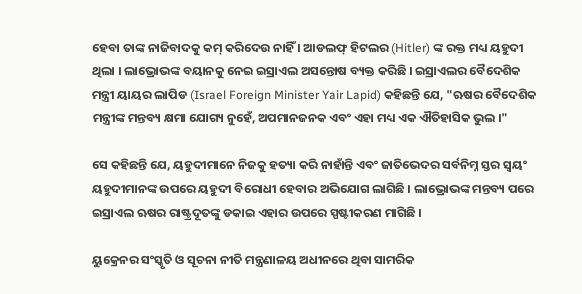ହେବା ତାଙ୍କ ନାଜିବାଦକୁ କମ୍ କରିଦେଉ ନାହିଁ । ଆଡଲଫ୍ ହିଟଲର (Hitler) ଙ୍କ ରକ୍ତ ମଧ୍ୟ ୟହୁଦୀ ଥିଲା । ଲାଭ୍ରୋଭଙ୍କ ବୟାନକୁ ନେଇ ଇସ୍ରାଏଲ ଅସନ୍ତୋଷ ବ୍ୟକ୍ତ କରିଛି । ଇସ୍ରାଏଲର ବୈଦେଶିକ ମନ୍ତ୍ରୀ ୟାୟର ଲାପିଡ (Israel Foreign Minister Yair Lapid) କହିଛନ୍ତି ଯେ, "ଋଷର ବୈଦେଶିକ ମନ୍ତ୍ରୀଙ୍କ ମନ୍ତବ୍ୟ କ୍ଷମା ଯୋଗ୍ୟ ନୁହେଁ, ଅପମାନଜନକ ଏବଂ ଏହା ମଧ୍ୟ ଏକ ଐତିହାସିକ ଭୁଲ ।"

ସେ କହିଛନ୍ତି ଯେ, ୟହୁଦୀମାନେ ନିଜକୁ ହତ୍ୟା କରି ନାହାଁନ୍ତି ଏବଂ ଜାତିଭେଦର ସର୍ବନିମ୍ନ ସ୍ତର ସ୍ୱୟଂ ୟହୁଦୀମାନଙ୍କ ଉପରେ ୟହୁଦୀ ବିରୋଧୀ ହେବାର ଅଭିଯୋଗ ଲାଗିଛି । ଲାଭ୍ରୋଭଙ୍କ ମନ୍ତବ୍ୟ ପରେ ଇସ୍ରାଏଲ ଋଷର ରାଷ୍ଟ୍ରଦୂତଙ୍କୁ ଡକାଇ ଏହାର ଉପରେ ସ୍ପଷ୍ଟୀକରଣ ମାଗିଛି ।

ୟୁକ୍ରେନର ସଂସ୍କୃତି ଓ ସୂଚନା ନୀତି ମନ୍ତ୍ରଣାଳୟ ଅଧୀନରେ ଥିବା ସାମରିକ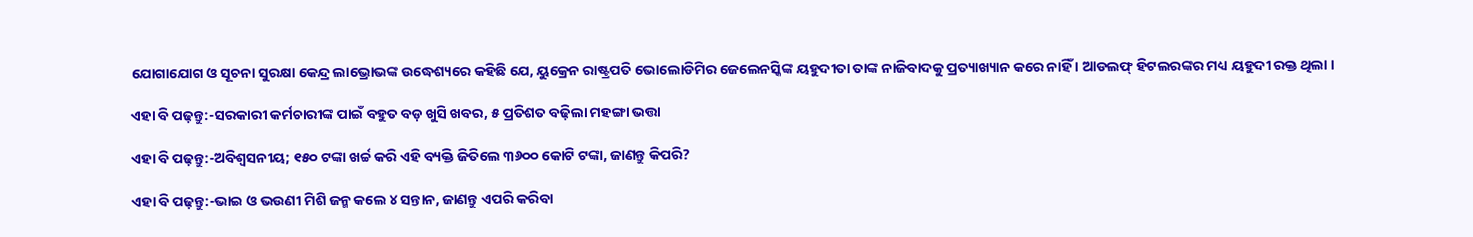ଯୋଗାଯୋଗ ଓ ସୂଚନା ସୁରକ୍ଷା କେନ୍ଦ୍ର ଲାଭ୍ରୋଭଙ୍କ ଉଦ୍ଧେଶ୍ୟରେ କହିଛି ଯେ, ୟୁକ୍ରେନ ରାଷ୍ଟ୍ରପତି ଭୋଲୋଡିମିର ଜେଲେନସ୍କିଙ୍କ ୟହୁଦୀତା ତାଙ୍କ ନାଜିବାଦକୁ ପ୍ରତ୍ୟାଖ୍ୟାନ କରେ ନାହିଁ । ଆଡଲଫ୍ ହିଟଲରଙ୍କର ମଧ୍ୟ ୟହୁଦୀ ରକ୍ତ ଥିଲା ।

ଏହା ବି ପଢ଼ନ୍ତୁ:-ସରକାରୀ କର୍ମଚାରୀଙ୍କ ପାଇଁ ବହୁତ ବଡ଼ ଖୁସି ଖବର, ୫ ପ୍ରତିଶତ ବଢ଼ିଲା ମହଙ୍ଗା ଭତ୍ତା

ଏହା ବି ପଢ଼ନ୍ତୁ:-ଅବିଶ୍ୱସନୀୟ; ୧୫୦ ଟଙ୍କା ଖର୍ଚ୍ଚ କରି ଏହି ବ୍ୟକ୍ତି ଜିତିଲେ ୩୬୦୦ କୋଟି ଟଙ୍କା, ଜାଣନ୍ତୁ କିପରି?

ଏହା ବି ପଢ଼ନ୍ତୁ:-ଭାଇ ଓ ଭଉଣୀ ମିଶି ଜନ୍ମ କଲେ ୪ ସନ୍ତାନ, ଜାଣନ୍ତୁ ଏପରି କରିବା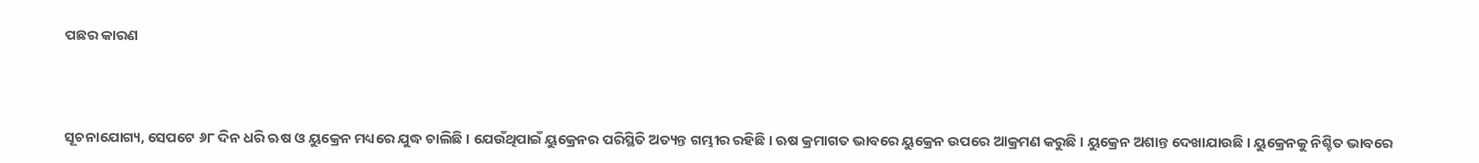ପଛର କାରଣ



ସୂଚନାଯୋଗ୍ୟ, ସେପଟେ ୬୮ ଦିନ ଧରି ଋଷ ଓ ୟୁକ୍ରେନ ମଧ୍ୟରେ ଯୁଦ୍ଧ ଚାଲିଛି । ଯେଉଁଥିପାଇଁ ୟୁକ୍ରେନର ପରିସ୍ଥିତି ଅତ୍ୟନ୍ତ ଗମ୍ଭୀର ରହିଛି । ଋଷ କ୍ରମାଗତ ଭାବରେ ୟୁକ୍ରେନ ଉପରେ ଆକ୍ରମଣ କରୁଛି । ୟୁକ୍ରେନ ଅଶାନ୍ତ ଦେଖାଯାଉଛି । ୟୁକ୍ରେନକୁ ନିଶ୍ଚିତ ଭାବରେ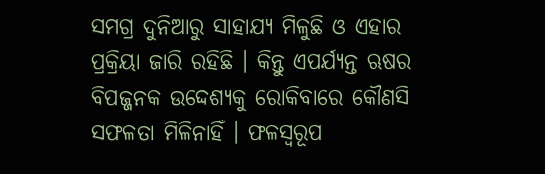ସମଗ୍ର ଦୁନିଆରୁ ସାହାଯ୍ୟ ମିଳୁଛି ଓ ଏହାର ପ୍ରକ୍ରିୟା ଜାରି ରହିଛି । କିନ୍ତୁ ଏପର୍ଯ୍ୟନ୍ତ ଋଷର ବିପଜ୍ଜନକ ଉଦ୍ଦେଶ୍ୟକୁ ରୋକିବାରେ କୌଣସି ସଫଳତା ମିଳିନାହିଁ । ଫଳସ୍ୱରୂପ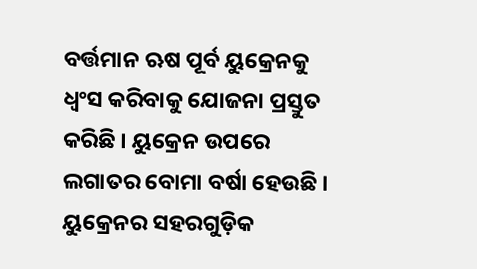ବର୍ତ୍ତମାନ ଋଷ ପୂର୍ବ ୟୁକ୍ରେନକୁ ଧ୍ୱଂସ କରିବାକୁ ଯୋଜନା ପ୍ରସ୍ତୁତ କରିଛି । ୟୁକ୍ରେନ ଉପରେ ଲଗାତର ବୋମା ବର୍ଷା ହେଉଛି । ୟୁକ୍ରେନର ସହରଗୁଡ଼ିକ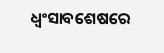ଧ୍ୱଂସାବଶେଷରେ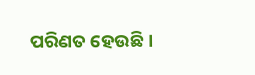ପରିଣତ ହେଉଛି ।